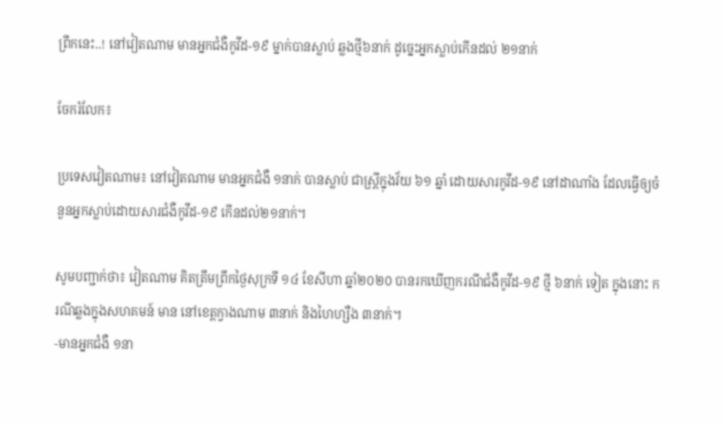ព្រឹកនេះ..! នៅវៀតណាម មានអ្នកជំងឺកូវីដ-១៩ ម្នាក់បានស្លាប់ ឆ្លងថ្មី៦នាក់ ដូច្នេះអ្នកស្លាប់កើនដល់ ២១នាក់

ចែករំលែក៖

ប្រទេសវៀតណាម៖ នៅវៀតណាម មានអ្នកជំងឺ ១នាក់ បានស្លាប់ ជាស្រី្តក្នុងវ័យ ៦១ ឆ្នាំ ដោយសារកូវីដ-១៩ នៅដាណាំង ដែលធ្វើឲ្យចំនួនអ្នកស្លាប់ដោយសារជំងឺកូវីដ-១៩ កើនដល់២១នាក់។

សូមបញ្ជាក់ថា៖ វៀតណាម គិតត្រឹមព្រឹកថ្ងៃសុក្រទី ១៤ ខែសីហា ឆ្នាំ២០២០ បានរកឃើញករណីជំងឺកូវីដ-១៩ ថ្មី ៦នាក់ ទៀត ក្នុងនោះ ករណីឆ្លងក្នុងសហគមន៍ មាន នៅខេត្តក្វាងណាម ៣នាក់ និងហៃហ្សឺង ៣នាក់។
-មានអ្នកជំងឺ ១នា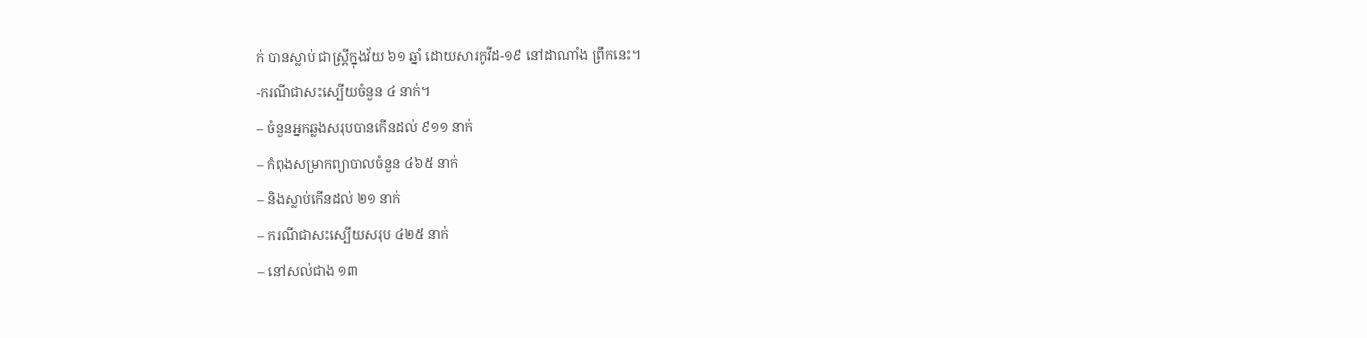ក់ បានស្លាប់ ជាស្រី្តក្នុងវ័យ ៦១ ឆ្នាំ ដោយសារកូវីដ-១៩ នៅដាណាំង ព្រឹកនេះ។
-ករណីជាសះស្បើយចំនួន ៤ នាក់។
– ចំនួនអ្នកឆ្លងសរុបបានកើនដល់ ៩១១ នាក់
– កំពុងសម្រាកព្យាបាលចំនួន ៤៦៥ នាក់
– និងស្លាប់កើនដល់ ២១ នាក់
– ករណីជាសះស្បើយសរុប ៤២៥ នាក់
– នៅសល់ជាង ១៣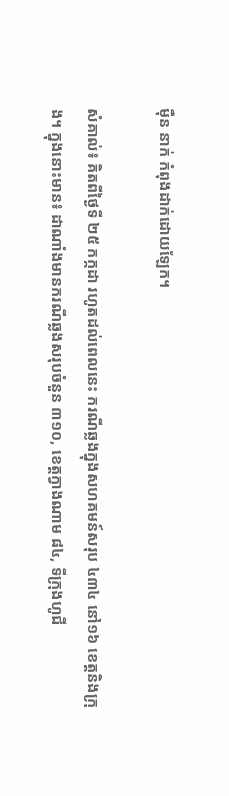ម៉ឺន នាក់ កំពុងដាក់ដោយឡែក។

សំគាល់៖ គិតពីថ្ងៃទី ២៥ កក្កដា រហូតដល់ពេលនេះ ករណីឆ្លងក្នុងសហគមន៍សរុប ៤៣៤ នៅ១៦ ខេត្តនិងក្រុង។ ក្នុងនោះមាន៖ ដាណាំងមានករណីឆ្លងសរុបចំនួន ៣១០, ខេត្តក្វាងណាម ៨៤, ទីក្រុងហូជី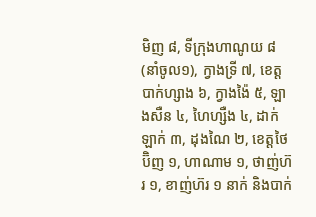មិញ ៨, ទីក្រុងហាណូយ ៨ (នាំចូល១), ក្វាងទ្រី ៧, ខេត្តបាក់ហ្សាង ៦, ក្វាងង៉ៃ ៥, ឡាងសឺន ៤, ហៃហ្សឺង ៤, ដាក់ឡាក់ ៣, ដុងណៃ ២, ខេត្តថៃប៊ិញ ១, ហាណាម ១, ថាញ់ហ៊រ ១, ខាញ់ហ៊រ ១ នាក់ និងបាក់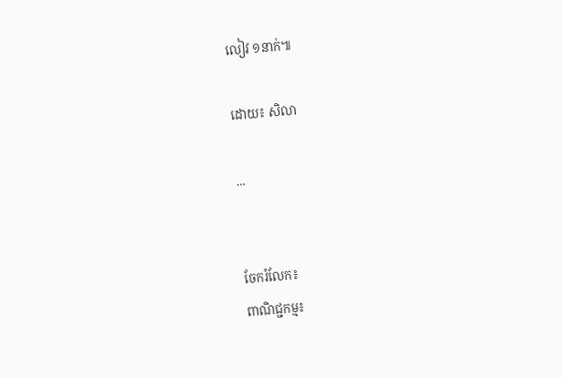លៀវ ១នាក់៕

ដោយ៖ សិលា

...


ចែករំលែក៖
ពាណិជ្ជកម្ម៖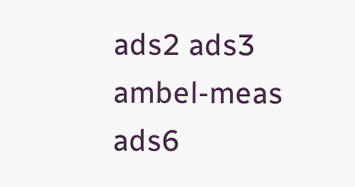ads2 ads3 ambel-meas ads6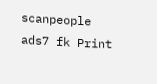scanpeople ads7 fk Print